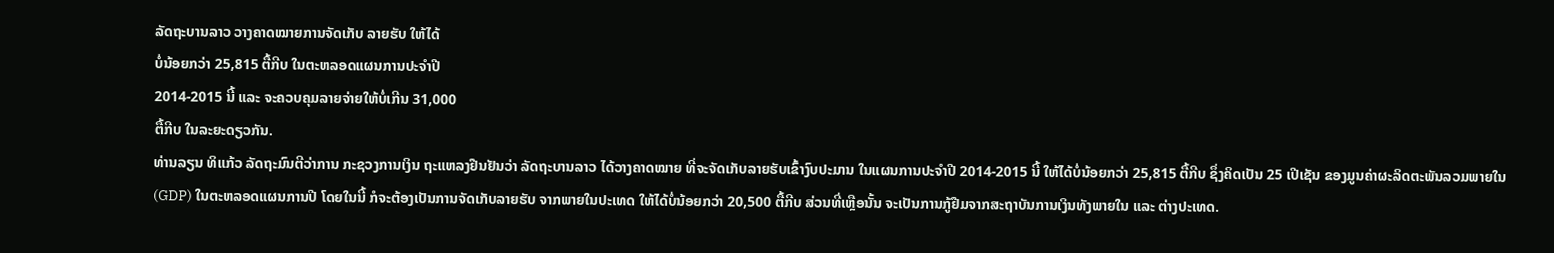ລັດຖະບານລາວ ວາງຄາດໝາຍການຈັດເກັບ ລາຍຮັບ ໃຫ້ໄດ້
ບໍ່ນ້ອຍກວ່າ 25,815 ຕື້ກີບ ໃນຕະຫລອດແຜນການປະຈຳປີ
2014-2015 ນີ້ ແລະ ຈະຄວບຄຸມລາຍຈ່າຍໃຫ້ບໍ່ເກີນ 31,000
ຕື້ກີບ ໃນລະຍະດຽວກັນ.
ທ່ານລຽນ ທິແກ້ວ ລັດຖະມົນຕີວ່າການ ກະຊວງການເງິນ ຖະແຫລງຢືນຢັນວ່າ ລັດຖະບານລາວ ໄດ້ວາງຄາດໝາຍ ທີ່ຈະຈັດເກັບລາຍຮັບເຂົ້າງົບປະມານ ໃນແຜນການປະຈຳປີ 2014-2015 ນີ້ ໃຫ້ໄດ້ບໍ່ນ້ອຍກວ່າ 25,815 ຕື້ກີບ ຊຶ່ງຄິດເປັນ 25 ເປີເຊັນ ຂອງມູນຄ່າຜະລິດຕະພັນລວມພາຍໃນ (GDP) ໃນຕະຫລອດແຜນການປີ ໂດຍໃນນີ້ ກໍຈະຕ້ອງເປັນການຈັດເກັບລາຍຮັບ ຈາກພາຍໃນປະເທດ ໃຫ້ໄດ້ບໍ່ນ້ອຍກວ່າ 20,500 ຕື້ກີບ ສ່ວນທີ່ເຫຼືອນັ້ນ ຈະເປັນການກູ້ຢືມຈາກສະຖາບັນການເງິນທັງພາຍໃນ ແລະ ຕ່າງປະເທດ.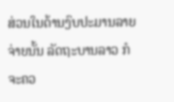ສ່ວນໃນດ້ານງົບປະມານລາຍຈ່າຍນັ້ນ ລັດຖະບານລາວ ກໍຈະຄວ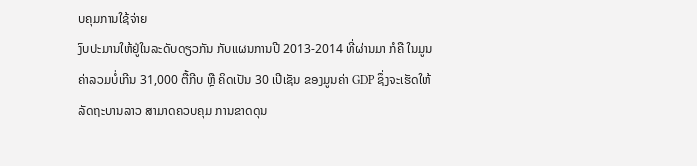ບຄຸມການໃຊ້ຈ່າຍ
ງົບປະມານໃຫ້ຢູ່ໃນລະດັບດຽວກັນ ກັບແຜນການປີ 2013-2014 ທີ່ຜ່ານມາ ກໍຄື ໃນມູນ
ຄ່າລວມບໍ່ເກີນ 31,000 ຕື້ກີບ ຫຼື ຄິດເປັນ 30 ເປີເຊັນ ຂອງມູນຄ່າ GDP ຊຶ່ງຈະເຮັດໃຫ້
ລັດຖະບານລາວ ສາມາດຄວບຄຸມ ການຂາດດຸນ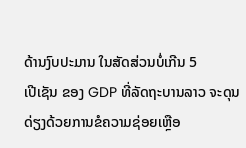ດ້ານງົບປະມານ ໃນສັດສ່ວນບໍ່ເກີນ 5
ເປີເຊັນ ຂອງ GDP ທີ່ລັດຖະບານລາວ ຈະດຸນດ່ຽງດ້ວຍການຂໍຄວາມຊ່ອຍເຫຼືອ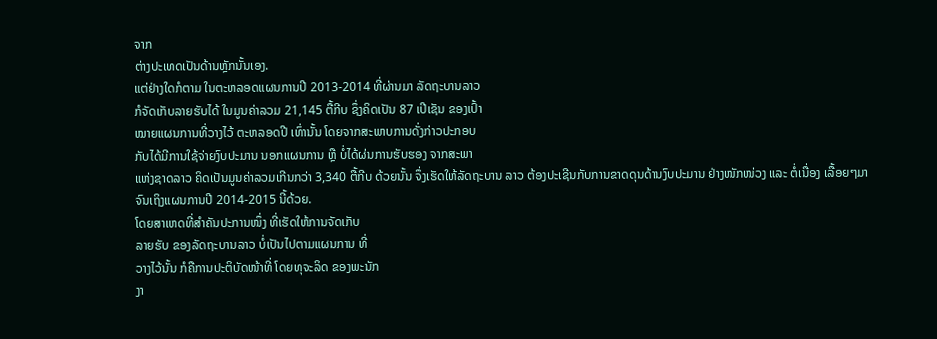ຈາກ
ຕ່າງປະເທດເປັນດ້ານຫຼັກນັ້ນເອງ.
ແຕ່ຢ່າງໃດກໍຕາມ ໃນຕະຫລອດແຜນການປີ 2013-2014 ທີ່ຜ່ານມາ ລັດຖະບານລາວ
ກໍຈັດເກັບລາຍຮັບໄດ້ ໃນມູນຄ່າລວມ 21,145 ຕື້ກີບ ຊຶ່ງຄິດເປັນ 87 ເປີເຊັນ ຂອງເປົ້າ
ໝາຍແຜນການທີ່ວາງໄວ້ ຕະຫລອດປີ ເທົ່ານັ້ນ ໂດຍຈາກສະພາບການດັ່ງກ່າວປະກອບ
ກັບໄດ້ມີການໃຊ້ຈ່າຍງົບປະມານ ນອກແຜນການ ຫຼື ບໍ່ໄດ້ຜ່ນການຮັບຮອງ ຈາກສະພາ
ແຫ່ງຊາດລາວ ຄິດເປັນມູນຄ່າລວມເກີນກວ່າ 3,340 ຕື້ກີບ ດ້ວຍນັ້ນ ຈຶ່ງເຮັດໃຫ້ລັດຖະບານ ລາວ ຕ້ອງປະເຊີນກັບການຂາດດຸນດ້ານງົບປະມານ ຢ່າງໜັກໜ່ວງ ແລະ ຕໍ່ເນື່ອງ ເລື້ອຍໆມາ ຈົນເຖິງແຜນການປີ 2014-2015 ນີ້ດ້ວຍ.
ໂດຍສາເຫດທີ່ສຳຄັນປະການໜຶ່ງ ທີ່ເຮັດໃຫ້ການຈັດເກັບ
ລາຍຮັບ ຂອງລັດຖະບານລາວ ບໍ່ເປັນໄປຕາມແຜນການ ທີ່
ວາງໄວ້ນັ້ນ ກໍຄືການປະຕິບັດໜ້າທີ່ ໂດຍທຸຈະລິດ ຂອງພະນັກ
ງາ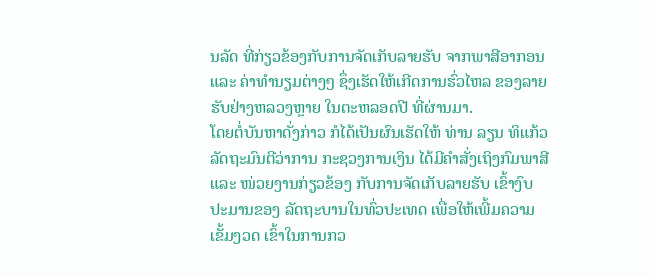ນລັດ ທີ່ກ່ຽວຂ້ອງກັບການຈັດເກັບລາຍຮັບ ຈາກພາສີອາກອນ
ແລະ ຄ່າທຳນຽມຕ່າງໆ ຊຶ່ງເຮັດໃຫ້ເກີດການຮົ່ວໄຫລ ຂອງລາຍ
ຮັບຢ່າງຫລວງຫຼາຍ ໃນຕະຫລອດປີ ທີ່ຜ່ານມາ.
ໂດຍຕໍ່ບັນຫາດັ່ງກ່າວ ກໍໄດ້ເປັນຜົນເຮັດໃຫ້ ທ່ານ ລຽນ ທິແກ້ວ
ລັດຖະມົນຕີວ່າການ ກະຊວງການເງິນ ໄດ້ມີຄຳສັ່ງເຖິງກົມພາສີ
ແລະ ໜ່ວຍງານກ່ຽວຂ້ອງ ກັບການຈັດເກັບລາຍຮັບ ເຂົ້າງົບ
ປະມານຂອງ ລັດຖະບານໃນທົ່ວປະເທດ ເພື່ອໃຫ້ເພີ້ມຄວາມ
ເຂັ້ມງວດ ເຂົ້າໃນການກວ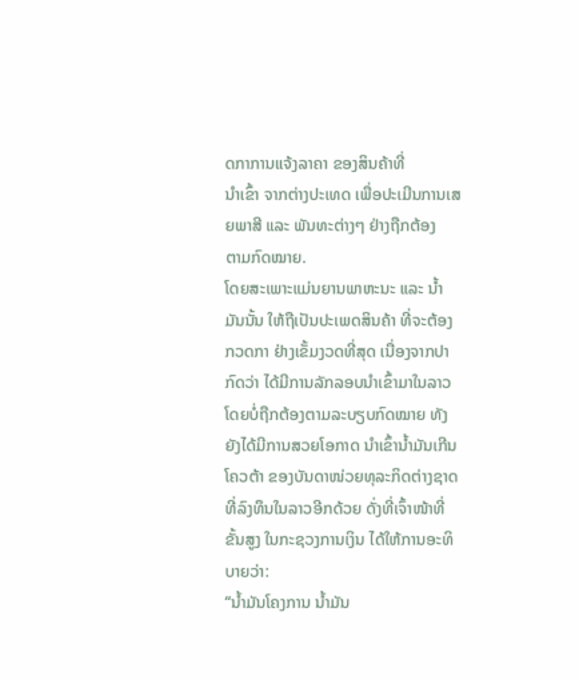ດກາການແຈ້ງລາຄາ ຂອງສິນຄ້າທີ່
ນຳເຂົ້າ ຈາກຕ່າງປະເທດ ເພື່ອປະເມີນການເສຍພາສີ ແລະ ພັນທະຕ່າງໆ ຢ່າງຖືກຕ້ອງ
ຕາມກົດໝາຍ.
ໂດຍສະເພາະແມ່ນຍານພາຫະນະ ແລະ ນ້ຳມັນນັ້ນ ໃຫ້ຖືເປັນປະເພດສິນຄ້າ ທີ່ຈະຕ້ອງກວດກາ ຢ່າງເຂັ້ມງວດທີ່ສຸດ ເນື່ອງຈາກປາກົດວ່າ ໄດ້ມີການລັກລອບນຳເຂົ້າມາໃນລາວ ໂດຍບໍ່ຖືກຕ້ອງຕາມລະບຽບກົດໝາຍ ທັງຍັງໄດ້ມີການສວຍໂອກາດ ນຳເຂົ້ານ້ຳມັນເກີນ
ໂຄວຕ້າ ຂອງບັນດາໜ່ວຍທຸລະກິດຕ່າງຊາດ ທີ່ລົງທຶນໃນລາວອີກດ້ວຍ ດັ່ງທີ່ເຈົ້າໜ້າທີ່
ຂັ້ນສູງ ໃນກະຊວງການເງິນ ໄດ້ໃຫ້ການອະທິບາຍວ່າ:
“ນ້ຳມັນໂຄງການ ນ້ຳມັນ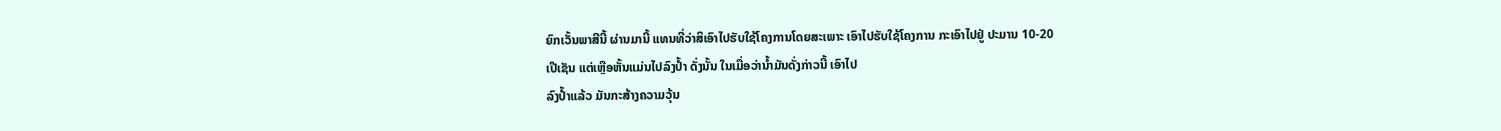ຍົກເວັ້ນພາສີນີ້ ຜ່ານມານີ້ ແທນທີ່ວ່າສິເອົາໄປຮັບໃຊ້ໂຄງການໂດຍສະເພາະ ເອົາໄປຮັບໃຊ້ໂຄງການ ກະເອົາໄປຢູ່ ປະມານ 10-20
ເປີເຊັນ ແຕ່ເຫຼືອຫັ້ນແມ່ນໄປລົງປ້ຳ ດັ່ງນັ້ນ ໃນເມື່ອວ່ານ້ຳມັນດັ່ງກ່າວນີ້ ເອົາໄປ
ລົງປ້ຳແລ້ວ ມັນກະສ້າງຄວາມວຸ້ນ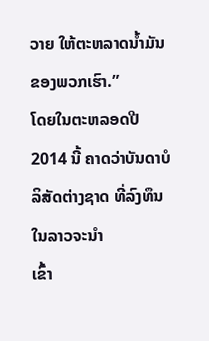ວາຍ ໃຫ້ຕະຫລາດນ້ຳມັນຂອງພວກເຮົາ.”
ໂດຍໃນຕະຫລອດປີ 2014 ນີ້ ຄາດວ່າບັນດາບໍລິສັດຕ່າງຊາດ ທີ່ລົງທຶນໃນລາວຈະນຳ
ເຂົ້າ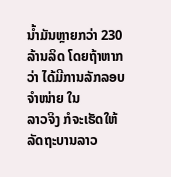ນ້ຳມັນຫຼາຍກວ່າ 230 ລ້ານລິດ ໂດຍຖ້າຫາກວ່າ ໄດ້ມີການລັກລອບຈຳໜ່າຍ ໃນ
ລາວຈິງ ກໍຈະເຮັດໃຫ້ລັດຖະບານລາວ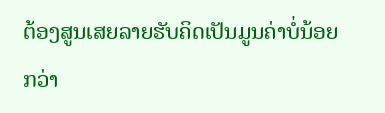ຕ້ອງສູນເສຍລາຍຮັບຄິດເປັນມູນຄ່າບໍ່ນ້ອຍກວ່າ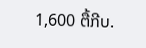1,600 ຕື້ກີບ.